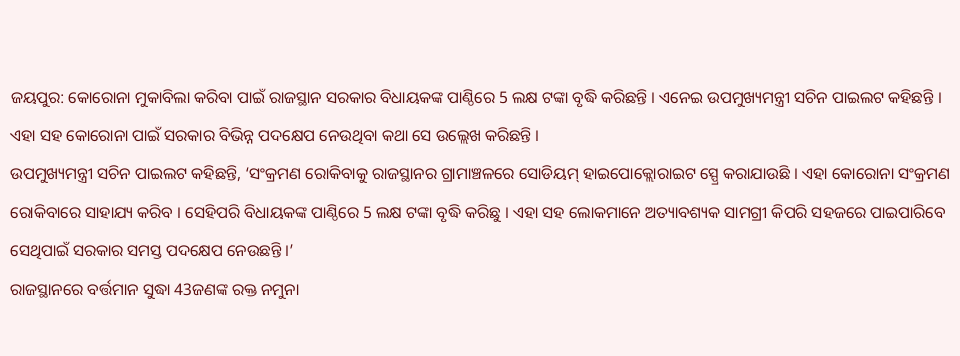ଜୟପୁର: କୋରୋନା ମୁକାବିଲା କରିବା ପାଇଁ ରାଜସ୍ଥାନ ସରକାର ବିଧାୟକଙ୍କ ପାଣ୍ଠିରେ 5 ଲକ୍ଷ ଟଙ୍କା ବୃଦ୍ଧି କରିଛନ୍ତି । ଏନେଇ ଉପମୁଖ୍ୟମନ୍ତ୍ରୀ ସଚିନ ପାଇଲଟ କହିଛନ୍ତି । ଏହା ସହ କୋରୋନା ପାଇଁ ସରକାର ବିଭିନ୍ନ ପଦକ୍ଷେପ ନେଉଥିବା କଥା ସେ ଉଲ୍ଲେଖ କରିଛନ୍ତି ।
ଉପମୁଖ୍ୟମନ୍ତ୍ରୀ ସଚିନ ପାଇଲଟ କହିଛନ୍ତି, ‘ସଂକ୍ରମଣ ରୋକିବାକୁ ରାଜସ୍ଥାନର ଗ୍ରାମାଞ୍ଚଳରେ ସୋଡିୟମ୍ ହାଇପୋକ୍ଲୋରାଇଟ ସ୍ପ୍ରେ କରାଯାଉଛି । ଏହା କୋରୋନା ସଂକ୍ରମଣ ରୋକିବାରେ ସାହାଯ୍ୟ କରିବ । ସେହିପରି ବିଧାୟକଙ୍କ ପାଣ୍ଠିରେ 5 ଲକ୍ଷ ଟଙ୍କା ବୃଦ୍ଧି କରିଛୁ । ଏହା ସହ ଲୋକମାନେ ଅତ୍ୟାବଶ୍ୟକ ସାମଗ୍ରୀ କିପରି ସହଜରେ ପାଇପାରିବେ ସେଥିପାଇଁ ସରକାର ସମସ୍ତ ପଦକ୍ଷେପ ନେଉଛନ୍ତି ।’
ରାଜସ୍ଥାନରେ ବର୍ତ୍ତମାନ ସୁଦ୍ଧା 43ଜଣଙ୍କ ରକ୍ତ ନମୁନା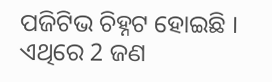ପଜିଟିଭ ଚିହ୍ନଟ ହୋଇଛି । ଏଥିରେ 2 ଜଣ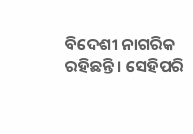ବିଦେଶୀ ନାଗରିକ ରହିଛନ୍ତି । ସେହିପରି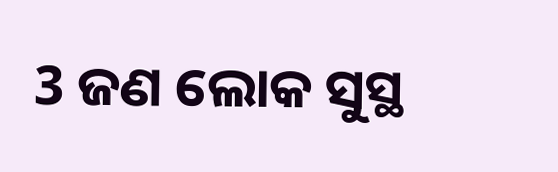3 ଜଣ ଲୋକ ସୁସ୍ଥ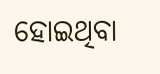ହୋଇଥିବା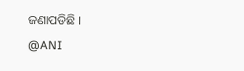ଜଣାପଡିଛି ।
@ANI